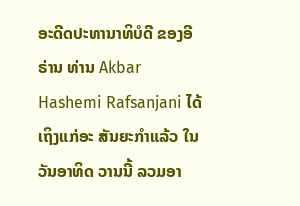ອະດີດປະທານາທິບໍດີ ຂອງອີຣ່ານ ທ່ານ Akbar Hashemi Rafsanjani ໄດ້ເຖິງແກ່ອະ ສັນຍະກຳແລ້ວ ໃນວັນອາທິດ ວານນີ້ ລວມອາ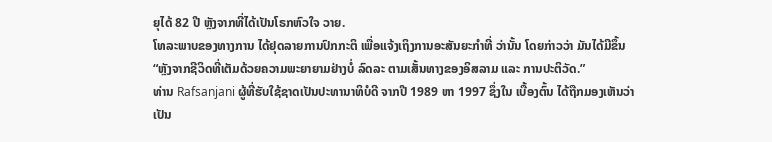ຍຸໄດ້ 82 ປີ ຫຼັງຈາກທີ່ໄດ້ເປັນໂຣກຫົວໃຈ ວາຍ.
ໂທລະພາບຂອງທາງການ ໄດ້ຢຸດລາຍການປົກກະຕິ ເພື່ອແຈ້ງເຖິງການອະສັນຍະກຳທີ່ ວ່ານັ້ນ ໂດຍກ່າວວ່າ ມັນໄດ້ມີຂຶ້ນ “ຫຼັງຈາກຊີວິດທີ່ເຕັມດ້ວຍຄວາມພະຍາຍາມຢ່າງບໍ່ ລົດລະ ຕາມເສັ້ນທາງຂອງອິສລາມ ແລະ ການປະຕິວັດ.”
ທ່ານ Rafsanjani ຜູ້ທີ່ຮັບໃຊ້ຊາດເປັນປະທານາທິບໍດີ ຈາກປີ 1989 ຫາ 1997 ຊຶ່ງໃນ ເບື້ອງຕົ້ນ ໄດ້ຖືກມອງເຫັນວ່າ ເປັນ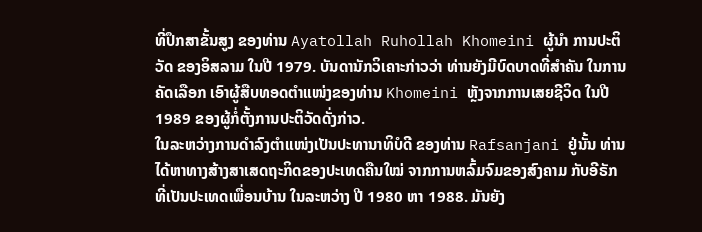ທີ່ປຶກສາຂັ້ນສູງ ຂອງທ່ານ Ayatollah Ruhollah Khomeini ຜູ້ນຳ ການປະຕິວັດ ຂອງອິສລາມ ໃນປີ 1979. ບັນດານັກວິເຄາະກ່າວວ່າ ທ່ານຍັງມີບົດບາດທີ່ສຳຄັນ ໃນການຄັດເລືອກ ເອົາຜູ້ສືບທອດຕຳແໜ່ງຂອງທ່ານ Khomeini ຫຼັງຈາກການເສຍຊີວິດ ໃນປີ 1989 ຂອງຜູ້ກໍ່ຕັ້ງການປະຕິວັດດັ່ງກ່າວ.
ໃນລະຫວ່າງການດຳລົງຕຳແໜ່ງເປັນປະທານາທິບໍດີ ຂອງທ່ານ Rafsanjani ຢູ່ນັ້ນ ທ່ານໄດ້ຫາທາງສ້າງສາເສດຖະກິດຂອງປະເທດຄືນໃໝ່ ຈາກການຫລົ້ມຈົມຂອງສົງຄາມ ກັບອີຣັກ ທີ່ເປັນປະເທດເພື່ອນບ້ານ ໃນລະຫວ່າງ ປີ 1980 ຫາ 1988. ມັນຍັງ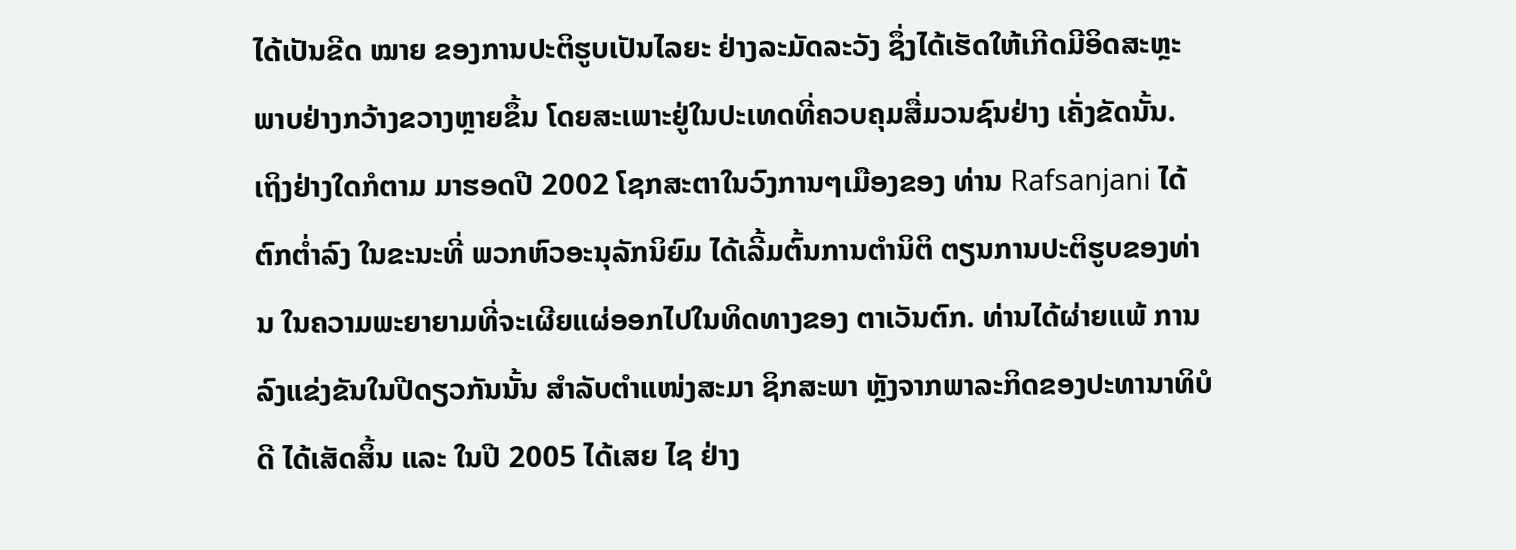ໄດ້ເປັນຂີດ ໝາຍ ຂອງການປະຕິຮູບເປັນໄລຍະ ຢ່າງລະມັດລະວັງ ຊຶ່ງໄດ້ເຮັດໃຫ້ເກີດມີອິດສະຫຼະ ພາບຢ່າງກວ້າງຂວາງຫຼາຍຂຶ້ນ ໂດຍສະເພາະຢູ່ໃນປະເທດທີ່ຄວບຄຸມສື່ມວນຊົນຢ່າງ ເຄັ່ງຂັດນັ້ນ.
ເຖິງຢ່າງໃດກໍຕາມ ມາຮອດປີ 2002 ໂຊກສະຕາໃນວົງການໆເມືອງຂອງ ທ່ານ Rafsanjani ໄດ້ຕົກຕ່ຳລົງ ໃນຂະນະທີ່ ພວກຫົວອະນຸລັກນິຍົມ ໄດ້ເລີ້ມຕົ້ນການຕຳນິຕິ ຕຽນການປະຕິຮູບຂອງທ່ານ ໃນຄວາມພະຍາຍາມທີ່ຈະເຜີຍແຜ່ອອກໄປໃນທິດທາງຂອງ ຕາເວັນຕົກ. ທ່ານໄດ້ຜ່າຍແພ້ ການລົງແຂ່ງຂັນໃນປີດຽວກັນນັ້ນ ສຳລັບຕຳແໜ່ງສະມາ ຊິກສະພາ ຫຼັງຈາກພາລະກິດຂອງປະທານາທິບໍດີ ໄດ້ເສັດສິ້ນ ແລະ ໃນປີ 2005 ໄດ້ເສຍ ໄຊ ຢ່າງ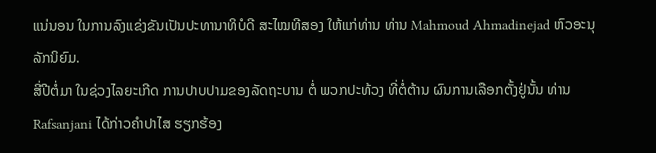ແນ່ນອນ ໃນການລົງແຂ່ງຂັນເປັນປະທານາທິບໍດີ ສະໄໝທີສອງ ໃຫ້ແກ່ທ່ານ ທ່ານ Mahmoud Ahmadinejad ຫົວອະນຸລັກນິຍົມ.
ສີ່ປີຕໍ່ມາ ໃນຊ່ວງໄລຍະເກີດ ການປາບປາມຂອງລັດຖະບານ ຕໍ່ ພວກປະທ້ວງ ທີ່ຕໍ່ຕ້ານ ຜົນການເລືອກຕັ້ງຢູ່ນັ້ນ ທ່ານ Rafsanjani ໄດ້ກ່າວຄຳປາໄສ ຮຽກຮ້ອງ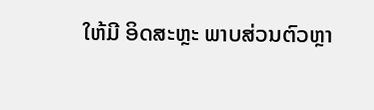ໃຫ້ມີ ອິດສະຫຼະ ພາບສ່ວນຕົວຫຼາ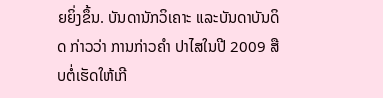ຍຍິ່ງຂຶ້ນ. ບັນດານັກວິເຄາະ ແລະບັນດາບັນດິດ ກ່າວວ່າ ການກ່າວຄຳ ປາໄສໃນປີ 2009 ສືບຕໍ່ເຮັດໃຫ້ເກີ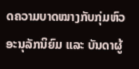ດຄວາມບາດໝາງກັບກຸ່ມຫົວອະນຸລັກນິຍົມ ແລະ ບັນດາຜູ້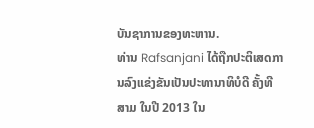ບັນຊາການຂອງທະຫານ.
ທ່ານ Rafsanjani ໄດ້ຖືກປະຕິເສດການລົງແຂ່ງຂັນເປັນປະທານາທິບໍດີ ຄັ້ງທີສາມ ໃນປີ 2013 ໃນ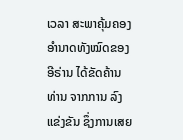ເວລາ ສະພາຄຸ້ມຄອງອຳນາດທັງໝົດຂອງອີຣ່ານ ໄດ້ຂັດຄ້ານທ່ານ ຈາກການ ລົງແຂ່ງຂັນ ຊຶ່ງການເສຍ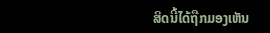ສິດນີ້ໄດ້ຖືກມອງເຫັນ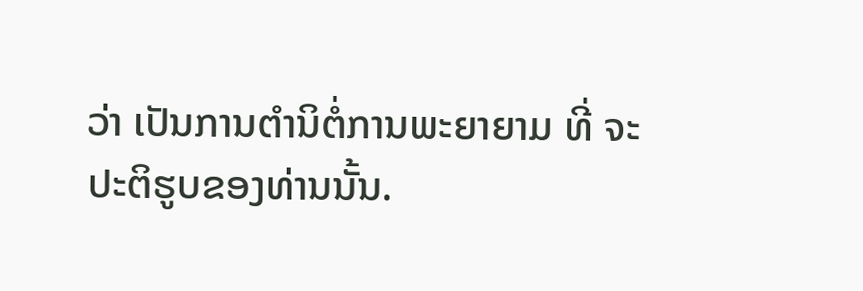ວ່າ ເປັນການຕຳນິຕໍ່ການພະຍາຍາມ ທີ່ ຈະປະຕິຮູບຂອງທ່ານນັ້ນ.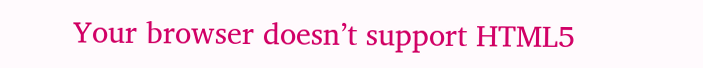Your browser doesn’t support HTML5